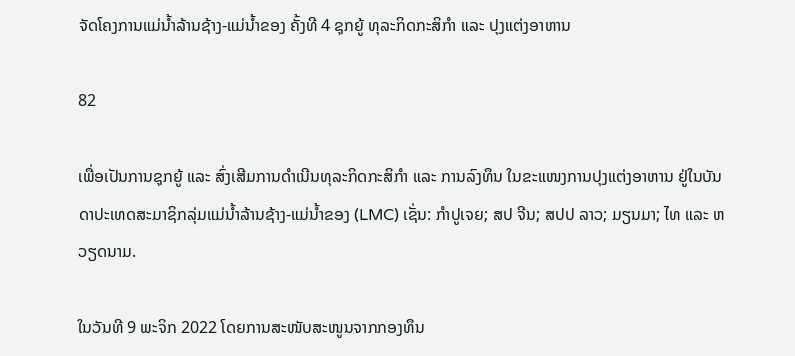ຈັດໂຄງການແມ່ນ້ຳລ້ານຊ້າງ-ແມ່ນ້ຳຂອງ ຄັ້ງທີ 4 ຊຸກຍູ້ ທຸລະກິດກະສິກຳ ແລະ ປຸງແຕ່ງອາຫານ

82

ເພື່ອເປັນການຊຸກຍູ້ ແລະ ສົ່ງເສີມການດຳເນີນທຸລະກິດກະສິກຳ ແລະ ການລົງທຶນ ໃນຂະແໜງການປຸງແຕ່ງອາຫານ ຢູ່ໃນບັນດາປະເທດສະມາຊິກລຸ່ມແມ່ນ້ຳລ້ານຊ້າງ-ແມ່ນ້ຳຂອງ (LMC) ເຊັ່ນ: ກຳປູເຈຍ; ສປ ຈີນ; ສປປ ລາວ; ມຽນມາ; ໄທ ແລະ ຫວຽດນາມ.

ໃນວັນທີ 9 ພະຈິກ 2022 ໂດຍການສະໜັບສະໜູນຈາກກອງທຶນ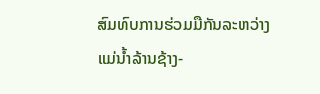ສົມທົບການຮ່ວມມືກັນລະຫວ່າງ ແມ່ນ້ຳລ້ານຊ້າງ-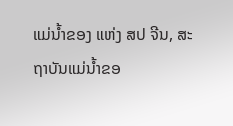ແມ່ນ້ຳຂອງ ແຫ່ງ ສປ ຈີນ, ສະຖາບັນແມ່ນ້ຳຂອ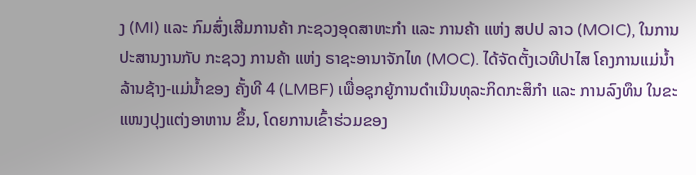ງ (MI) ແລະ ກົມສົ່ງເສີມການຄ້າ ກະຊວງອຸດສາຫະກຳ ແລະ ການຄ້າ ແຫ່ງ ສປປ ລາວ (MOIC), ໃນການປະສານງານກັບ ກະຊວງ ການຄ້າ ແຫ່ງ ຣາຊະອານາຈັກໄທ (MOC). ໄດ້ຈັດຕັ້ງເວທີປາໄສ ໂຄງການແມ່ນ້ຳລ້ານຊ້າງ-ແມ່ນ້ຳຂອງ ຄັ້ງທີ 4 (LMBF) ເພື່ອຊຸກຍູ້ການດຳເນີນທຸລະກິດກະສິກຳ ແລະ ການລົງທຶນ ໃນຂະແໜງປຸງແຕ່ງອາຫານ ຂຶ້ນ, ໂດຍການເຂົ້າຮ່ວມຂອງ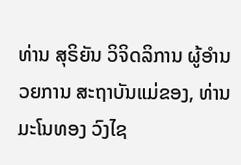ທ່ານ ສຸຣິຍັນ ວິຈິດລິການ ຜູ້ອຳນວຍການ ສະຖາບັນແມ່ຂອງ, ທ່ານ ມະໂນທອງ ວົງໄຊ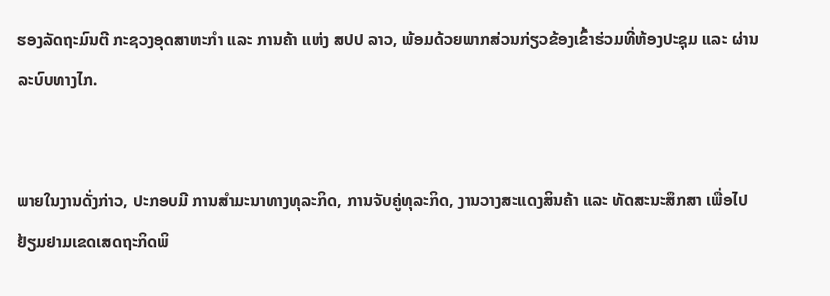ຮອງລັດຖະມົນຕີ ກະຊວງອຸດສາຫະກຳ ແລະ ການຄ້າ ແຫ່ງ ສປປ ລາວ, ພ້ອມດ້ວຍພາກສ່ວນກ່ຽວຂ້ອງເຂົ້າຮ່ວມທີ່ຫ້ອງປະຊຸມ ແລະ ຜ່ານລະບົບທາງໄກ.


ພາຍໃນງານດັ່ງກ່າວ, ປະກອບມີ ການສຳມະນາທາງທຸລະກິດ, ການຈັບຄູ່ທຸລະກິດ, ງານວາງສະແດງສິນຄ້າ ແລະ ທັດສະນະສຶກສາ ເພື່ອໄປຢ້ຽມຢາມເຂດເສດຖະກິດພິ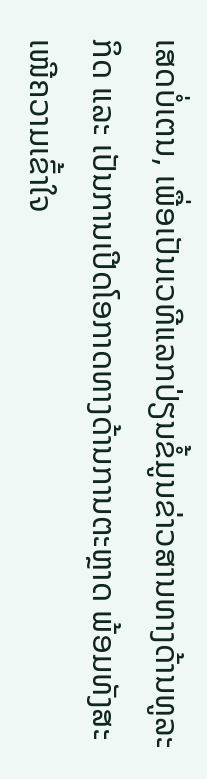ເສດບໍ່ເຕນ, ເພື່ອເປັນເວທີແລກປ່ຽນຂໍ້ມູນຂ່າວສານທາງດ້ານທູລະກິດ ແລະ ເປັນການເປີດໂອກາດທາງດ້ານການຕະຫຼາດ ພ້ອມທັງສະເໜີຄວາມເຂົ້າໃຈ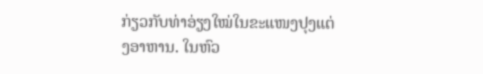ກ່ຽວກັບທ່າອ່ຽງໃໝ່ໃນຂະແໜງປຸງແຕ່ງອາຫານ. ໃນຫົວ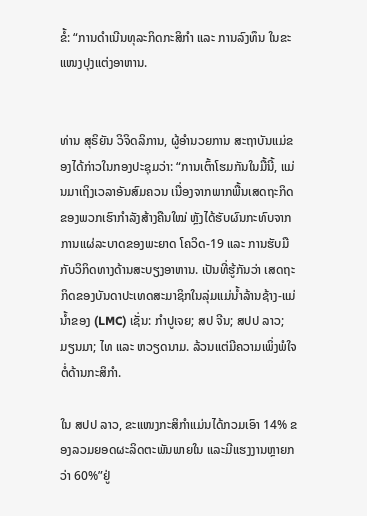ຂໍ້: “ການດຳເນີນທຸລະກິດກະສິກຳ ແລະ ການລົງທຶນ ໃນຂະແໜງປຸງແຕ່ງອາຫານ.


ທ່ານ ສຸຣິຍັນ ວິຈິດລິການ, ຜູ້ອຳນວຍການ ສະຖາບັນແມ່ຂອງໄດ້ກ່າວໃນກອງປະຊຸມວ່າ: “ການເຕົ້າໂຮມກັນໃນມື້ນີ້, ແມ່ນມາເຖິງເວລາອັນສົມຄວນ ເນື່ອງຈາກພາກພື້ນເສດຖະກິດຂອງພວກເຮົາກຳລັງສ້າງຄືນໃໝ່ ຫຼັງໄດ້ຮັບຜົນກະທົບຈາກການແຜ່ລະບາດຂອງພະຍາດ ໂຄວິດ-19 ແລະ ການຮັບມືກັບວິກິດທາງດ້ານສະບຽງອາຫານ. ເປັນທີ່ຮູ້ກັນວ່າ ເສດຖະກິດຂອງບັນດາປະເທດສະມາຊິກໃນລຸ່ມແມ່ນ້ຳລ້ານຊ້າງ-ແມ່ນ້ຳຂອງ (LMC) ເຊັ່ນ: ກຳປູເຈຍ; ສປ ຈີນ; ສປປ ລາວ; ມຽນມາ; ໄທ ແລະ ຫວຽດນາມ. ລ້ວນແຕ່ມີຄວາມເພິ່ງພໍໃຈຕໍ່ດ້ານກະສິກຳ.

ໃນ ສປປ ລາວ, ຂະແໜງກະສິກຳແມ່ນໄດ້ກວມເອົາ 14% ຂອງລວມຍອດຜະລິດຕະພັນພາຍໃນ ແລະມີແຮງງານຫຼາຍກວ່າ 60%”ຢູ່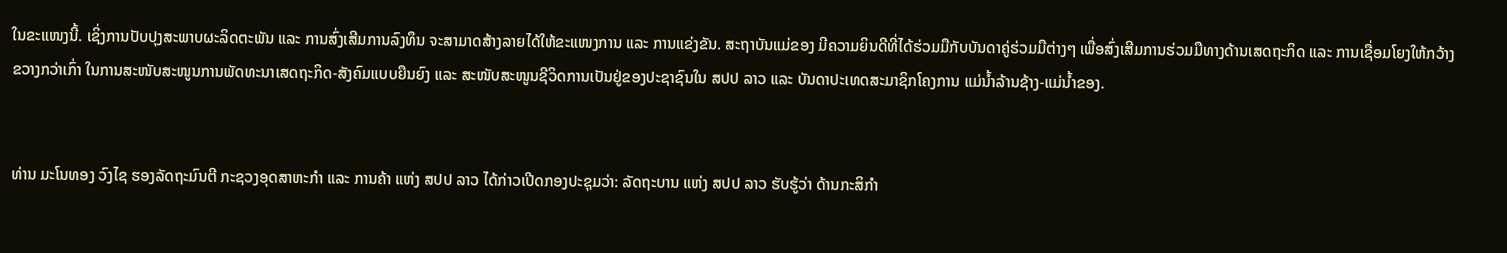ໃນຂະແໜງນີ້. ເຊິ່ງການປັບປຸງສະພາບຜະລິດຕະພັນ ແລະ ການສົ່ງເສີມການລົງທຶນ ຈະສາມາດສ້າງລາຍໄດ້ໃຫ້ຂະແໜງການ ແລະ ການແຂ່ງຂັນ. ສະຖາບັນແມ່ຂອງ ມີຄວາມຍິນດີທີ່ໄດ້ຮ່ວມມືກັບບັນດາຄູ່ຮ່ວມມືຕ່າງໆ ເພື່ອສົ່ງເສີມການຮ່ວມມືທາງດ້ານເສດຖະກິດ ແລະ ການເຊື່ອມໂຍງໃຫ້ກວ້າງຂວາງກວ່າເກົ່າ ໃນການສະໜັບສະໜູນການພັດທະນາເສດຖະກິດ-ສັງຄົມແບບຍືນຍົງ ແລະ ສະໜັບສະໜູນຊີວິດການເປັນຢູ່ຂອງປະຊາຊົນໃນ ສປປ ລາວ ແລະ ບັນດາປະເທດສະມາຊິກໂຄງການ ແມ່ນ້ຳລ້ານຊ້າງ-ແມ່ນ້ຳຂອງ.


ທ່ານ ມະໂນທອງ ວົງໄຊ ຮອງລັດຖະມົນຕີ ກະຊວງອຸດສາຫະກຳ ແລະ ການຄ້າ ແຫ່ງ ສປປ ລາວ ໄດ້ກ່າວເປີດກອງປະຊຸມວ່າ: ລັດຖະບານ ແຫ່ງ ສປປ ລາວ ຮັບຮູ້ວ່າ ດ້ານກະສິກຳ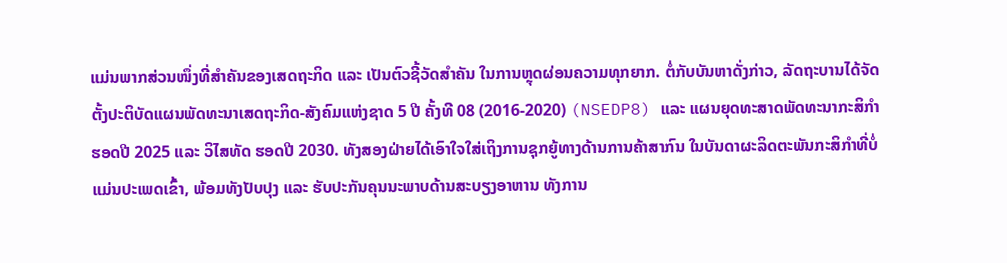ແມ່ນພາກສ່ວນໜຶ່ງທີ່ສຳຄັນຂອງເສດຖະກິດ ແລະ ເປັນຕົວຊີ້ວັດສຳຄັນ ໃນການຫຼຸດຜ່ອນຄວາມທຸກຍາກ. ຕໍ່ກັບບັນຫາດັ່ງກ່າວ, ລັດຖະບານໄດ້ຈັດຕັ້ງປະຕິບັດແຜນພັດທະນາເສດຖະກິດ-ສັງຄົມແຫ່ງຊາດ 5 ປີ ຄັ້ງທີ 08 (2016-2020) (NSEDP8) ແລະ ແຜນຍຸດທະສາດພັດທະນາກະສິກຳ ຮອດປີ 2025 ແລະ ວິໄສທັດ ຮອດປີ 2030. ທັງສອງຝ່າຍໄດ້ເອົາໃຈໃສ່ເຖິງການຊຸກຍູ້ທາງດ້ານການຄ້າສາກົນ ໃນບັນດາຜະລິດຕະພັນກະສິກຳທີ່ບໍ່ແມ່ນປະເພດເຂົ້າ, ພ້ອມທັງປັບປຸງ ແລະ ຮັບປະກັນຄຸນນະພາບດ້ານສະບຽງອາຫານ ທັງການ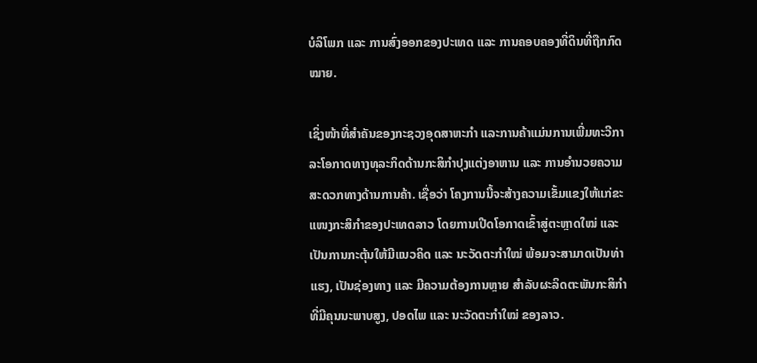ບໍລິໂພກ ແລະ ການສົ່ງອອກຂອງປະເທດ ແລະ ການຄອບຄອງທີ່ດິນທີ່ຖືກກົດໝາຍ.

ເຊິ່ງໜ້າທີ່ສຳຄັນຂອງກະຊວງອຸດສາຫະກຳ ແລະການຄ້າແມ່ນການເພີ່ມທະວີກາລະໂອກາດທາງທຸລະກິດດ້ານກະສິກຳປຸງແຕ່ງອາຫານ ແລະ ການອຳນວຍຄວາມສະດວກທາງດ້ານການຄ້າ. ເຊື່ອວ່າ ໂຄງການນີ້ຈະສ້າງຄວາມເຂັ້ມແຂງໃຫ້ແກ່ຂະແໜງກະສິກຳຂອງປະເທດລາວ ໂດຍການເປີດໂອກາດເຂົ້າສູ່ຕະຫຼາດໃໝ່ ແລະ ເປັນການກະຕຸ້ນໃຫ້ມີແນວຄິດ ແລະ ນະວັດຕະກຳໃໝ່ ພ້ອມຈະສາມາດເປັນທ່າແຮງ, ເປັນຊ່ອງທາງ ແລະ ມີຄວາມຕ້ອງການຫຼາຍ ສຳລັບຜະລິດຕະພັນກະສິກຳທີ່ມີຄຸນນະພາບສູງ, ປອດໄພ ແລະ ນະວັດຕະກຳໃໝ່ ຂອງລາວ.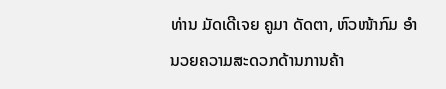ທ່ານ ມັດເດີເຈຍ ຄູມາ ດັດຕາ, ຫົວໜ້າກົມ ອຳນວຍຄວາມສະດວກດ້ານການຄ້າ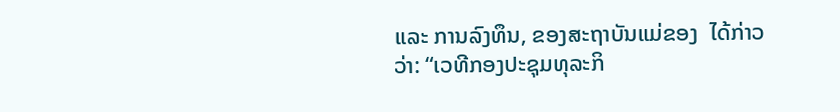ແລະ ການລົງທຶນ, ຂອງສະຖາບັນແມ່ຂອງ  ໄດ້ກ່າວວ່າ: “ເວທີກອງປະຊຸມທຸລະກິ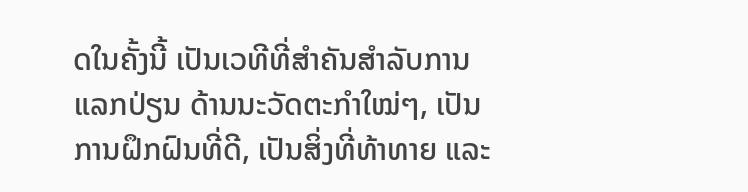ດໃນຄັ້ງນີ້ ເປັນເວທີທີ່ສຳຄັນສຳລັບການແລກປ່ຽນ ດ້ານນະວັດຕະກຳໃໝ່ໆ, ເປັນການຝຶກຝົນທີ່ດີ, ເປັນສິ່ງທີ່ທ້າທາຍ ແລະ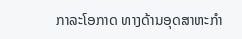ກາລະໂອກາດ ທາງດ້ານອຸດສາຫະກຳ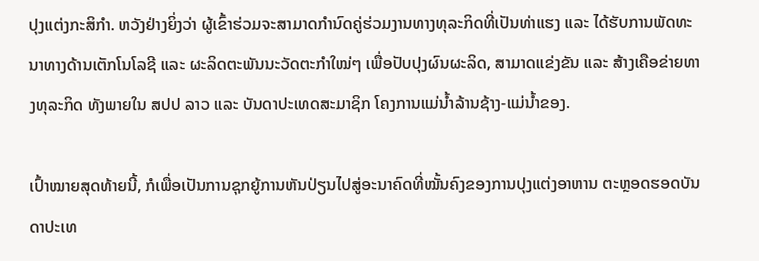ປຸງແຕ່ງກະສິກຳ. ຫວັງຢ່າງຍິ່ງວ່າ ຜູ້ເຂົ້າຮ່ວມຈະສາມາດກຳນົດຄູ່ຮ່ວມງານທາງທຸລະກິດທີ່ເປັນທ່າແຮງ ແລະ ໄດ້ຮັບການພັດທະນາທາງດ້ານເຕັກໂນໂລຊີ ແລະ ຜະລິດຕະພັນນະວັດຕະກຳໃໝ່ໆ ເພື່ອປັບປຸງຜົນຜະລິດ, ສາມາດແຂ່ງຂັນ ແລະ ສ້າງເຄືອຂ່າຍທາງທຸລະກິດ ທັງພາຍໃນ ສປປ ລາວ ແລະ ບັນດາປະເທດສະມາຊິກ ໂຄງການແມ່ນ້ຳລ້ານຊ້າງ-ແມ່ນ້ຳຂອງ.

ເປົ້າໝາຍສຸດທ້າຍນີ້, ກໍເພື່ອເປັນການຊຸກຍູ້ການຫັນປ່ຽນໄປສູ່ອະນາຄົດທີ່ໝັ້ນຄົງຂອງການປຸງແຕ່ງອາຫານ ຕະຫຼອດຮອດບັນດາປະເທ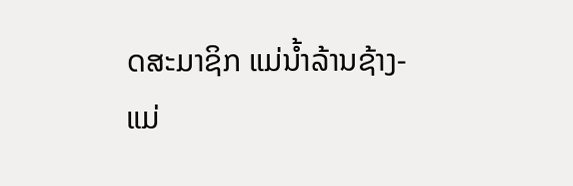ດສະມາຊິກ ແມ່ນ້ຳລ້ານຊ້າງ-ແມ່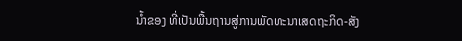ນ້ຳຂອງ ທີ່ເປັນພື້ນຖານສູ່ການພັດທະນາເສດຖະກິດ-ສັງ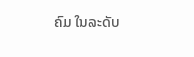ຄົມ ໃນລະດັບ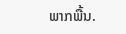ພາກພື້ນ.